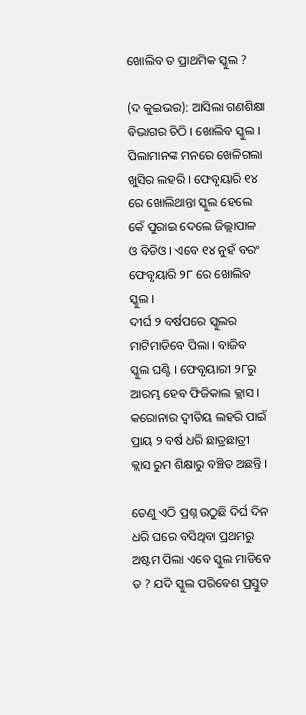ଖୋଲିବ ତ ପ୍ରାଥମିକ ସ୍କୁଲ ?

(ଦ କୁଇଭର): ଆସିଲା ଗଣଶିକ୍ଷା ବିଭାଗର ଚିଠି । ଖୋଲିବ ସ୍କୁଲ । ପିଲାମାନଙ୍କ ମନରେ ଖେଳିଗଲା ଖୁସିର ଲହରି । ଫେବୃୟାରି ୧୪ ରେ ଖୋଲିଥାନ୍ତା ସ୍କୁଲ ହେଲେ କେଁ ପୁରାଇ ଦେଲେ ଜିଲ୍ଲାପାଳ ଓ ବିଡିଓ । ଏବେ ୧୪ ନୁହଁ ବରଂ ଫେବୃୟାରି ୨୮ ରେ ଖୋଲିବ ସ୍କୁଲ ।
ଦୀର୍ଘ ୨ ବର୍ଷପରେ ସ୍କୁଲର ମାଟିମାଡିବେ ପିଲା । ବାଜିବ ସ୍କୁଲ ଘଣ୍ଟି । ଫେବୃୟାରୀ ୨୮ରୁ ଆରମ୍ଭ ହେବ ଫିଜିକାଲ କ୍ଲାସ । କରୋନାର ଦ୍ୱୀତିୟ ଲହରି ପାଇଁ ପ୍ରାୟ ୨ ବର୍ଷ ଧରି ଛାତ୍ରଛାତ୍ରୀ କ୍ଲାସ ରୁମ ଶିକ୍ଷାରୁ ବଞ୍ଚିତ ଅଛନ୍ତି ।

ତେଣୁ ଏଠି ପ୍ରଶ୍ନ ଉଠୁଛି ଦିର୍ଘ ଦିନ ଧରି ଘରେ ବସିଥିବା ପ୍ରଥମରୁ ଅଷ୍ଟମ ପିଲା ଏବେ ସ୍କୁଲ ମାଡିବେ ତ ? ଯଦି ସ୍କୁଲ ପରିବେଶ ପ୍ରସ୍ତୁତ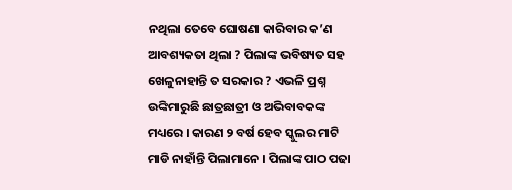ନଥିଲା ତେବେ ଘୋଷଣା କାରିବାର କ’ଣ ଆବଶ୍ୟକତା ଥିଲା ? ପିଲାଙ୍କ ଭବିଷ୍ୟତ ସହ ଖେଳୁନାହାନ୍ତି ତ ସରକାର ? ଏଭଳି ପ୍ରଶ୍ନ ଉଙ୍କିମାରୁଛି ଛାତ୍ରଛାତ୍ରୀ ଓ ଅଭିବାବକଙ୍କ ମଧ୍ୟରେ । କାରଣ ୨ ବର୍ଷ ହେବ ସ୍କୁଲର ମାଟି ମାଡି ନାହାଁନ୍ତି ପିଲାମାନେ । ପିଲାଙ୍କ ପାଠ ପଢା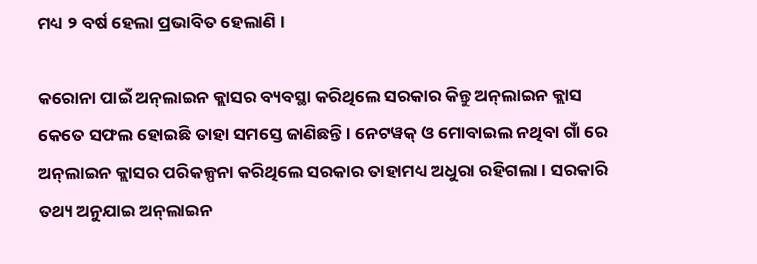ମଧ୍ୟ ୨ ବର୍ଷ ହେଲା ପ୍ରଭାବିତ ହେଲାଣି ।

କରୋନା ପାଇଁ ଅନ୍‌ଲାଇନ କ୍ଲାସର ବ୍ୟବସ୍ଥା କରିଥିଲେ ସରକାର କିନ୍ତୁ ଅନ୍‌ଲାଇନ କ୍ଲାସ କେତେ ସଫଲ ହୋଇଛି ତାହା ସମସ୍ତେ ଜାଣିଛନ୍ତି । ନେଟୱକ୍ ଓ ମୋବାଇଲ ନଥିବା ଗାଁ ରେ ଅନ୍‌ଲାଇନ କ୍ଲାସର ପରିକଳ୍ପନା କରିଥିଲେ ସରକାର ତାହାମଧ୍ୟ ଅଧୁରା ରହିଗଲା । ସରକାରି ତଥ୍ୟ ଅନୁଯାଇ ଅନ୍‌ଲାଇନ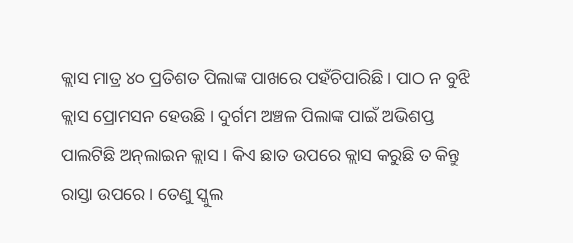କ୍ଲାସ ମାତ୍ର ୪୦ ପ୍ରତିଶତ ପିଲାଙ୍କ ପାଖରେ ପହଁଚିପାରିଛି । ପାଠ ନ ବୁଝି କ୍ଲାସ ପ୍ରୋମସନ ହେଉଛି । ଦୁର୍ଗମ ଅଞ୍ଚଳ ପିଲାଙ୍କ ପାଇଁ ଅଭିଶପ୍ତ ପାଲଟିଛି ଅନ୍‌ଲାଇନ କ୍ଲାସ । କିଏ ଛାତ ଉପରେ କ୍ଲାସ କରୁଛି ତ କିନ୍ତୁ ରାସ୍ତା ଉପରେ । ତେଣୁ ସ୍କୁଲ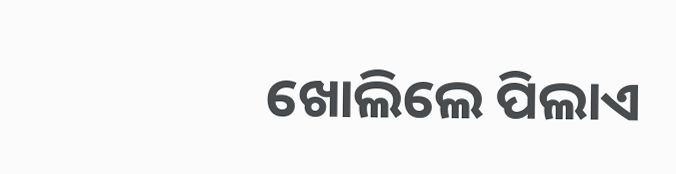ଖୋଲିଲେ ପିଲାଏ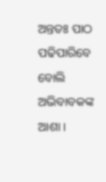ଅନ୍ତତଃ ପାଠ ପଢିପାରିବେ ବୋଲି ଅଭିବାବକଙ୍କ ଆଶା ।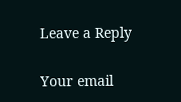Leave a Reply

Your email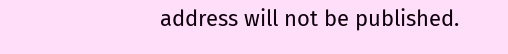address will not be published.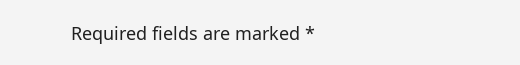Required fields are marked *